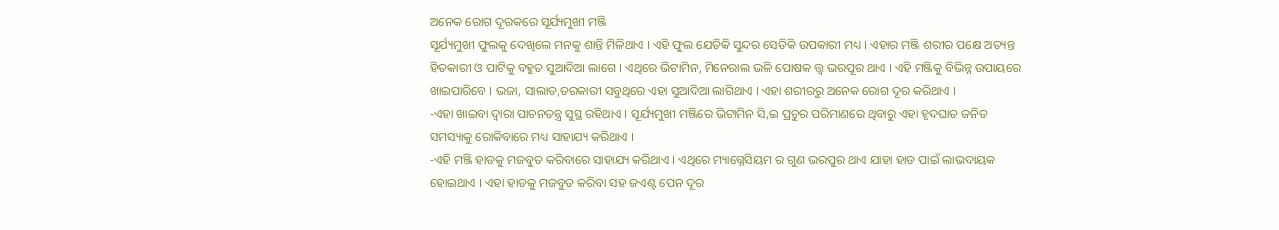ଅନେକ ରୋଗ ଦୂରକରେ ସୂର୍ଯ୍ୟମୁଖୀ ମଞ୍ଜି
ସୂର୍ଯ୍ୟମୁଖୀ ଫୁଲକୁ ଦେଖିଲେ ମନକୁ ଶାନ୍ତି ମିଳିଥାଏ । ଏହି ଫୁଲ ଯେତିକି ସୁନ୍ଦର ସେତିକି ଉପକାରୀ ମଧ୍ୟ । ଏହାର ମଞ୍ଜି ଶରୀର ପକ୍ଷେ ଅତ୍ୟନ୍ତ ହିତକାରୀ ଓ ପାଟିକୁ ବହୁତ ସୁଆଦିଆ ଲାଗେ । ଏଥିରେ ଭିଟାମିନ, ମିନେରାଲ ଭଳି ପୋଷକ ତ୍ତ୍ୱ ଭରପୂର ଥାଏ । ଏହି ମଞ୍ଜିକୁ ବିଭିନ୍ନ ଉପାୟରେ ଖାଇପାରିବେ । ଭଜା, ସାଲାଡ,ତରକାରୀ ସବୁଥିରେ ଏହା ସୁଆଦିଆ ଲାଗିଥାଏ । ଏହା ଶରୀରରୁ ଅନେକ ରୋଗ ଦୂର କରିଥାଏ ।
-ଏହା ଖାଇବା ଦ୍ୱାରା ପାଚନତନ୍ତ୍ର ସୁସ୍ଥ ରହିଥାଏ । ସୂର୍ଯ୍ୟମୁଖୀ ମଞ୍ଜିରେ ଭିଟାମିନ ସି,ଇ ପ୍ରଚୁର ପରିମାଣରେ ଥିବାରୁ ଏହା ହୃଦଘାତ ଜନିତ ସମସ୍ୟାକୁ ରୋକିବାରେ ମଧ୍ୟ ସାହାଯ୍ୟ କରିଥାଏ ।
-ଏହି ମଞ୍ଜି ହାଡକୁ ମଜବୁତ କରିବାରେ ସାହାଯ୍ୟ କରିଥାଏ । ଏଥିରେ ମ୍ୟାଗ୍ନେସିୟମ ର ଗୁଣ ଭରପୁର ଥାଏ ଯାହା ହାଡ ପାଇଁ ଲାଭଦାୟକ ହୋଇଥାଏ । ଏହା ହାଡକୁ ମଜବୁତ କରିବା ସହ ଜଏଣ୍ଟ ପେନ ଦୂର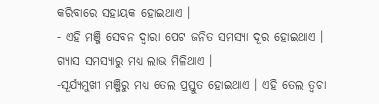କରିବାରେ ସହାୟକ ହୋଇଥାଏ ।
- ଏହି ମଞ୍ଜି ସେବନ ଦ୍ୱାରା ପେଟ ଜନିତ ସମସ୍ୟା ଦୂର ହୋଇଥାଏ । ଗ୍ୟାସ ସମସ୍ୟାରୁ ମଧ୍ୟ ଲାଭ ମିଳିଥାଏ ।
-ସୂର୍ଯ୍ୟମୁଖୀ ମଞ୍ଜିରୁ ମଧ୍ୟ ତେଲ ପ୍ରସ୍ତୁତ ହୋଇଥାଏ । ଏହି ତେଲ ତ୍ୱଚା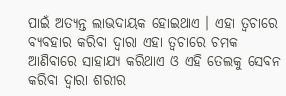ପାଇଁ ଅତ୍ୟନ୍ତ ଲାଭଦାୟକ ହୋଇଥାଏ । ଏହା ତ୍ୱଚାରେ ବ୍ୟବହାର କରିବା ଦ୍ୱାରା ଏହା ତ୍ୱଚାରେ ଚମକ ଆଣିବାରେ ସାହାଯ୍ୟ କରିଥାଏ ଓ ଏହି ତେଲକୁ ସେବନ କରିବା ଦ୍ୱାରା ଶରୀର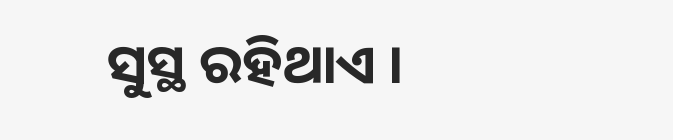ସୁସ୍ଥ ରହିଥାଏ ।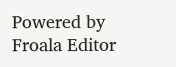Powered by Froala Editor